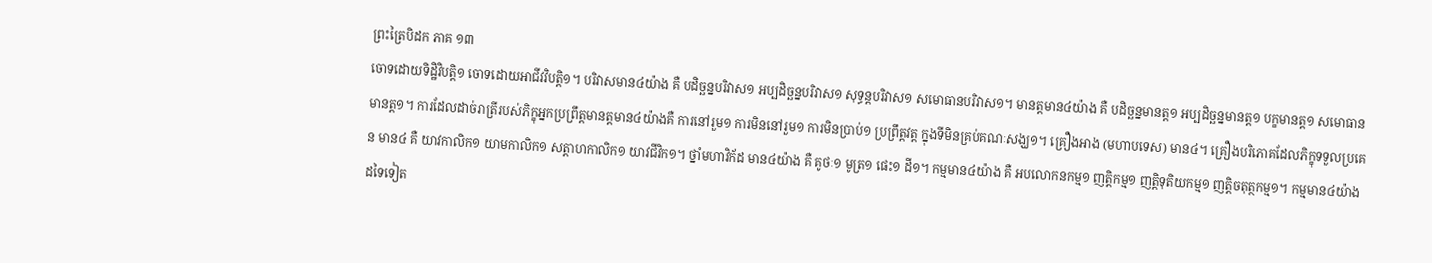ព្រះត្រៃបិដក ភាគ ១៣
ចោទដោយទិដ្ឋិវិបត្តិ១ ចោទដោយអាជីវវិបត្តិ១។ បរិវាសមាន៤យ៉ាង គឺ បដិច្ឆន្នបរិវាស១ អប្បដិច្ឆន្នបរិវាស១ សុទ្ធន្តបរិវាស១ សមោធានបរិវាស១។ មានត្តមាន៤យ៉ាង គឺ បដិច្ឆន្នមានត្ត១ អប្បដិច្ឆន្នមានត្ត១ បក្ខមានត្ត១ សមោធានមានត្ត១។ ការដែលដាច់រាត្រីរបស់ភិក្ខុអ្នកប្រព្រឹត្តមានត្តមាន៤យ៉ាងគឺ ការនៅរួម១ ការមិននៅរួម១ ការមិនប្រាប់១ ប្រព្រឹត្តវត្ត ក្នុងទីមិនគ្រប់គណៈសង្ឃ១។ គ្រឿងអាង (មហាបទេស) មាន៤។ គ្រឿងបរិភោគដែលភិក្ខុទទួលប្រគេន មាន៤ គឺ យាវកាលិក១ យាមកាលិក១ សត្តាហកាលិក១ យាវជីវិក១។ ថ្នាំមហាវិក័ដ មាន៤យ៉ាង គឺ គូថៈ១ មូត្រ១ ផេះ១ ដី១។ កម្មមាន៤យ៉ាង គឺ អបលោកនកម្ម១ ញត្តិកម្ម១ ញត្តិទុតិយកម្ម១ ញត្តិចតុត្ថកម្ម១។ កម្មមាន៤យ៉ាងដទៃទៀត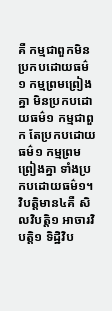គឺ កម្មជាពួកមិនប្រកបដោយធម៌១ កម្មព្រមព្រៀងគ្នា មិនប្រកបដោយធម៌១ កម្មជាពួក តែប្រកបដោយធម៌១ កម្មព្រមព្រៀងគ្នា ទាំងប្រកបដោយធម៌១។ វិបត្តិមាន៤គឺ សិលវិបត្តិ១ អាចារវិបត្តិ១ ទិដ្ឋិវិប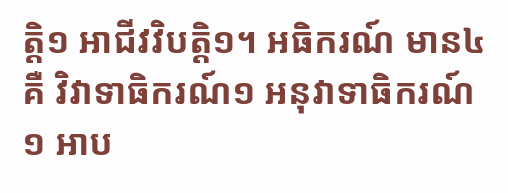ត្តិ១ អាជីវវិបត្តិ១។ អធិករណ៍ មាន៤គឺ វិវាទាធិករណ៍១ អនុវាទាធិករណ៍១ អាប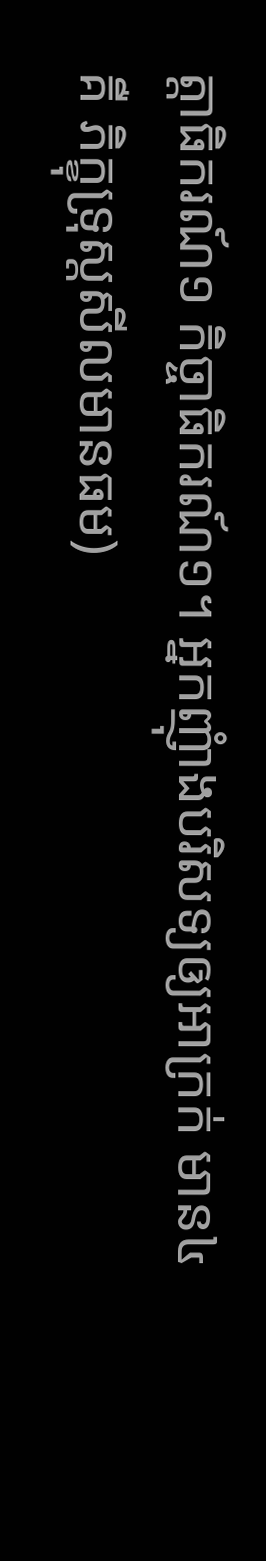ត្តាធិករណ៍១ កិច្ចាធិករណ៍១។ អ្នកញុំាងបរិសទ្យឲ្យអាក្រក់ មាន៤គឺ ភិក្ខុទ្រុស្តសីលមានធម)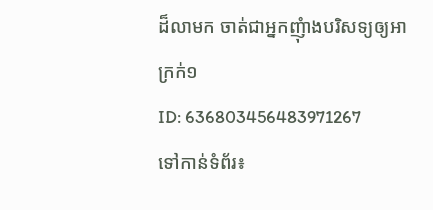ដ៏លាមក ចាត់ជាអ្នកញុំាងបរិសទ្យឲ្យអាក្រក់១
ID: 636803456483971267
ទៅកាន់ទំព័រ៖